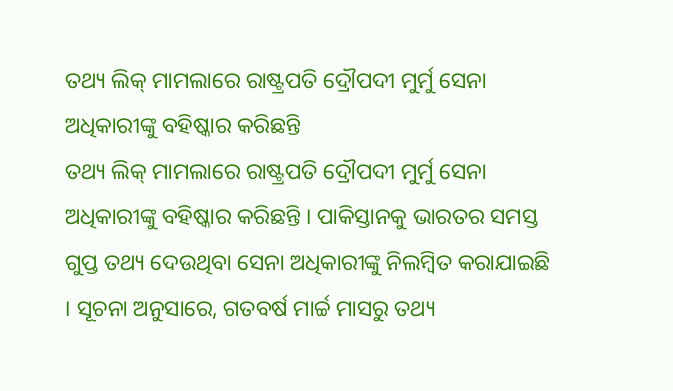ତଥ୍ୟ ଲିକ୍ ମାମଲାରେ ରାଷ୍ଟ୍ରପତି ଦ୍ରୌପଦୀ ମୁର୍ମୁ ସେନା ଅଧିକାରୀଙ୍କୁ ବହିଷ୍କାର କରିଛନ୍ତି
ତଥ୍ୟ ଲିକ୍ ମାମଲାରେ ରାଷ୍ଟ୍ରପତି ଦ୍ରୌପଦୀ ମୁର୍ମୁ ସେନା ଅଧିକାରୀଙ୍କୁ ବହିଷ୍କାର କରିଛନ୍ତି । ପାକିସ୍ତାନକୁ ଭାରତର ସମସ୍ତ ଗୁପ୍ତ ତଥ୍ୟ ଦେଉଥିବା ସେନା ଅଧିକାରୀଙ୍କୁ ନିଲମ୍ବିତ କରାଯାଇଛି । ସୂଚନା ଅନୁସାରେ, ଗତବର୍ଷ ମାର୍ଚ୍ଚ ମାସରୁ ତଥ୍ୟ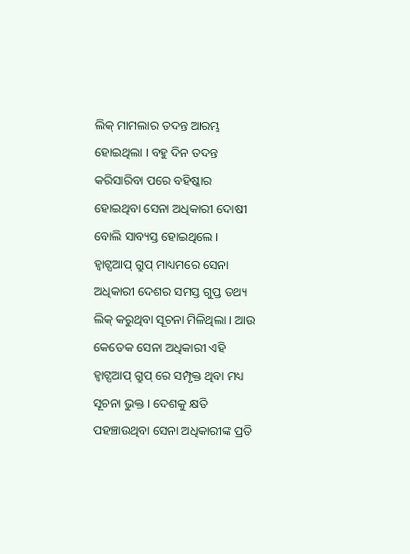ଲିକ୍ ମାମଲାର ତଦନ୍ତ ଆରମ୍ଭ ହୋଇଥିଲା । ବହୁ ଦିନ ତଦନ୍ତ କରିସାରିବା ପରେ ବହିଷ୍କାର ହୋଇଥିବା ସେନା ଅଧିକାରୀ ଦୋଷୀ ବୋଲି ସାବ୍ୟସ୍ତ ହୋଇଥିଲେ ।
ହ୍ୱାଟ୍ସଆପ୍ ଗ୍ରୁପ୍ ମାଧ୍ୟମରେ ସେନା ଅଧିକାରୀ ଦେଶର ସମସ୍ତ ଗୁପ୍ତ ତଥ୍ୟ ଲିକ୍ କରୁଥିବା ସୂଚନା ମିଳିଥିଲା । ଆଉ କେତେକ ସେନା ଅଧିକାରୀ ଏହି ହ୍ୱାଟ୍ସଆପ୍ ଗ୍ରୁପ୍ ରେ ସମ୍ପୃକ୍ତ ଥିବା ମଧ୍ୟ ସୂଚନା ଭୁକ୍ତ । ଦେଶକୁ କ୍ଷତି ପହଞ୍ଚାଉଥିବା ସେନା ଅଧିକାରୀଙ୍କ ପ୍ରତି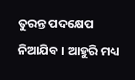ତୁରନ୍ତ ପଦକ୍ଷେପ ନିଆଯିବ । ଆହୁରି ମଧ୍ୟ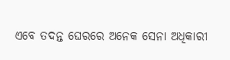ଏବେ ତଦନ୍ତ ଘେରରେ ଅନେକ ସେନା ଅଧିକାରୀ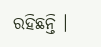ରହିଛନ୍ତି ।